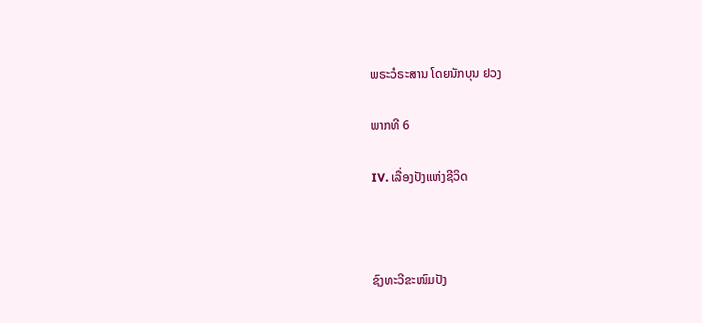ພຣະວໍຣະສານ ໂດຍນັກບຸນ ຢວງ

ພາກທີ 6

IV. ເລື່ອງປັງແຫ່ງຊີວິດ



ຊົງທະວີຂະໜົມປັງ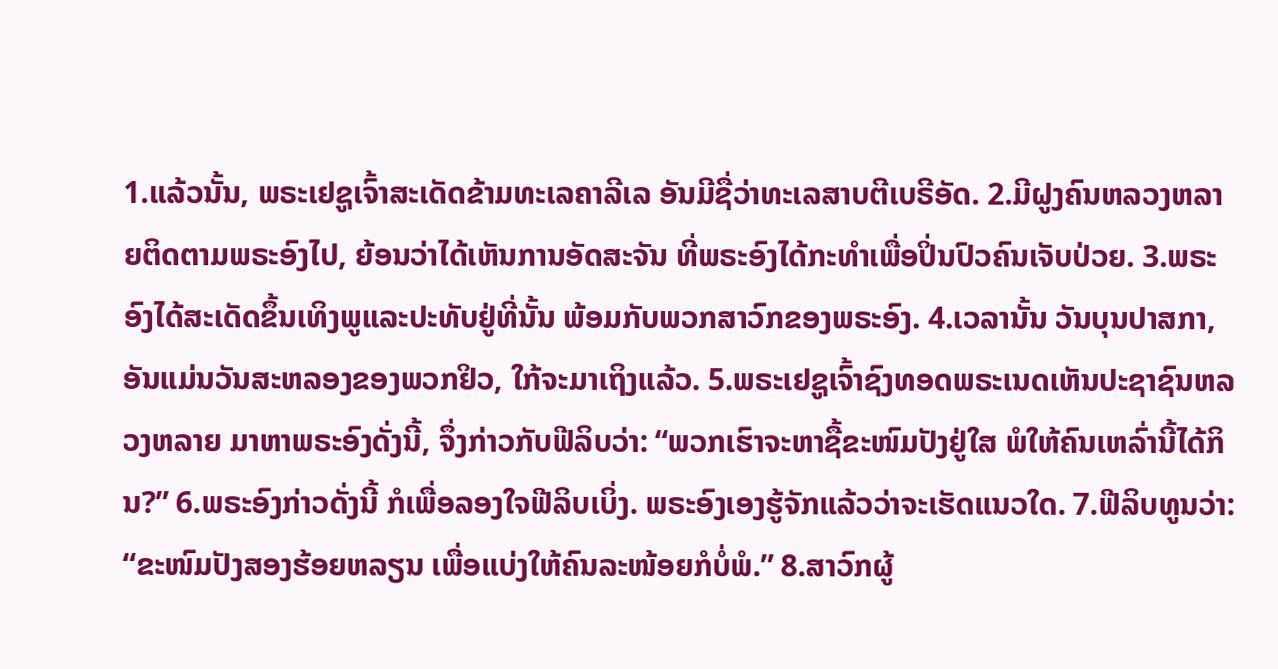1.ແລ້ວນັ້ນ, ພຣະເຢຊູເຈົ້າສະເດັດຂ້າມທະເລຄາລີເລ ອັນມີຊື່ວ່າທະເລສາບຕີເບຣີອັດ. 2.ມີຝູງຄົນຫລວງຫລາຍຕິດຕາມພຣະອົງໄປ, ຍ້ອນວ່າໄດ້ເຫັນການອັດສະຈັນ ທີ່ພຣະອົງໄດ້ກະທຳເພື່ອປິ່ນປົວຄົນເຈັບປ່ວຍ. 3.ພຣະອົງໄດ້ສະເດັດຂຶ້ນເທິງພູແລະປະທັບຢູ່ທີ່ນັ້ນ ພ້ອມກັບພວກສາວົກຂອງພຣະອົງ. 4.ເວລານັ້ນ ວັນບຸນປາສກາ, ອັນແມ່ນວັນສະຫລອງຂອງພວກຢິວ, ໃກ້ຈະມາເຖິງແລ້ວ. 5.ພຣະເຢຊູເຈົ້າຊົງທອດພຣະເນດເຫັນປະຊາຊົນຫລວງຫລາຍ ມາຫາພຣະອົງດັ່ງນີ້, ຈຶ່ງກ່າວກັບຟີລິບວ່າ: “ພວກເຮົາຈະຫາຊື້ຂະໜົມປັງຢູ່ໃສ ພໍໃຫ້ຄົນເຫລົ່ານີ້ໄດ້ກິນ?” 6.ພຣະອົງກ່າວດັ່ງນີ້ ກໍເພື່ອລອງໃຈຟີລິບເບິ່ງ. ພຣະອົງເອງຮູ້ຈັກແລ້ວວ່າຈະເຮັດແນວໃດ. 7.ຟີລິບທູນວ່າ: “ຂະໜົມປັງສອງຮ້ອຍຫລຽນ ເພື່ອແບ່ງໃຫ້ຄົນລະໜ້ອຍກໍບໍ່ພໍ.” 8.ສາວົກຜູ້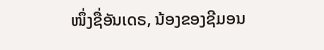ໜຶ່ງຊື່ອັນເດຣ, ນ້ອງຂອງຊີມອນ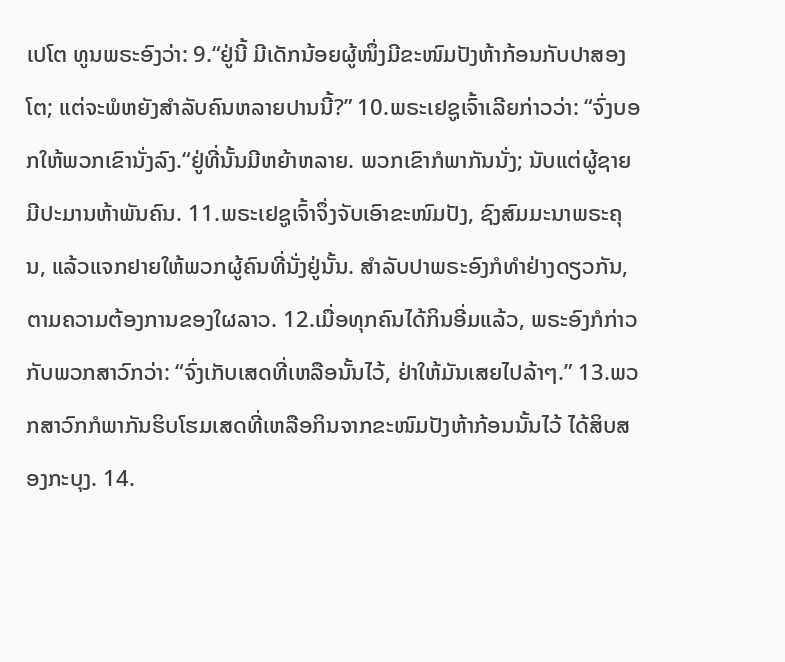ເປໂຕ ທູນພຣະອົງວ່າ: 9.“ຢູ່ນີ້ ມີເດັກນ້ອຍຜູ້ໜຶ່ງມີຂະໜົມປັງຫ້າກ້ອນກັບປາສອງໂຕ; ແຕ່ຈະພໍຫຍັງສຳລັບຄົນຫລາຍປານນີ້?” 10.ພຣະເຢຊູເຈົ້າເລີຍກ່າວວ່າ: “ຈົ່ງບອກໃຫ້ພວກເຂົານັ່ງລົງ.“ຢູ່ທີ່ນັ້ນມີຫຍ້າຫລາຍ. ພວກເຂົາກໍພາກັນນັ່ງ; ນັບແຕ່ຜູ້ຊາຍ ມີປະມານຫ້າພັນຄົນ. 11.ພຣະເຢຊູເຈົ້າຈຶ່ງຈັບເອົາຂະໜົມປັງ, ຊົງສົມມະນາພຣະຄຸນ, ແລ້ວແຈກຢາຍໃຫ້ພວກຜູ້ຄົນທີ່ນັ່ງຢູ່ນັ້ນ. ສຳລັບປາພຣະອົງກໍທຳຢ່າງດຽວກັນ, ຕາມຄວາມຕ້ອງການຂອງໃຜລາວ. 12.ເມື່ອທຸກຄົນໄດ້ກິນອີ່ມແລ້ວ, ພຣະອົງກໍກ່າວກັບພວກສາວົກວ່າ: “ຈົ່ງເກັບເສດທີ່ເຫລືອນັ້ນໄວ້, ຢ່າໃຫ້ມັນເສຍໄປລ້າໆ.” 13.ພວກສາວົກກໍພາກັນຮິບໂຮມເສດທີ່ເຫລືອກິນຈາກຂະໜົມປັງຫ້າກ້ອນນັ້ນໄວ້ ໄດ້ສິບສອງກະບຸງ. 14.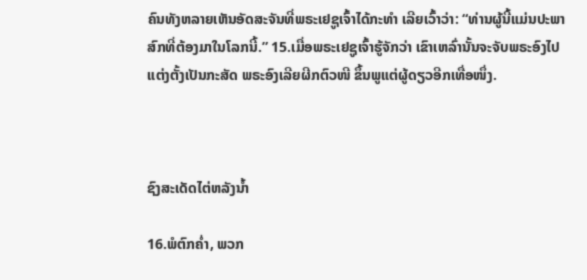ຄົນທັງຫລາຍເຫັນອັດສະຈັນທີ່ພຣະເຢຊູເຈົ້າໄດ້ກະທຳ ເລີຍເວົ້າວ່າ: “ທ່ານຜູ້ນີ້ແມ່ນປະພາສົກທີ່ຕ້ອງມາໃນໂລກນີ້.” 15.ເມື່ອພຣະເຢຊູເຈົ້າຮູ້ຈັກວ່າ ເຂົາເຫລົ່ານັ້ນຈະຈັບພຣະອົງໄປແຕ່ງຕັ້ງເປັນກະສັດ ພຣະອົງເລີຍຜີກຕົວໜີ ຂຶ້ນພູແຕ່ຜູ້ດຽວອີກເທື່ອໜຶ່ງ.



ຊົງສະເດັດໄຕ່ຫລັງນ້ຳ

16.ພໍຕົກຄ່ຳ, ພວກ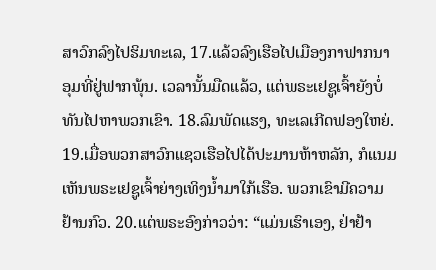ສາວົກລົງໄປຮິມທະເລ, 17.ແລ້ວລົງເຮືອໄປເມືອງກາຟາກນາອຸມທີ່ຢູ່ຟາກພຸ້ນ. ເວລານັ້ນມືດແລ້ວ, ແຕ່ພຣະເຢຊູເຈົ້າຍັງບໍ່ທັນໄປຫາພວກເຂົາ. 18.ລົມພັດແຮງ, ທະເລເກີດຟອງໃຫຍ່. 19.ເມື່ອພວກສາວົກແຊວເຮືອໄປໄດ້ປະມານຫ້າຫລັກ, ກໍແນມເຫັນພຣະເຢຊູເຈົ້າຍ່າງເທິງນ້ຳມາໃກ້ເຮືອ. ພວກເຂົາມີຄວາມຢ້ານກົວ. 20.ແຕ່ພຣະອົງກ່າວວ່າ: “ແມ່ນເຮົາເອງ, ຢ່າຢ້າ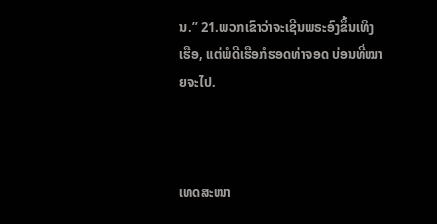ນ.” 21.ພວກເຂົາວ່າຈະເຊີນພຣະອົງຂຶ້ນເທິງເຮືອ, ແຕ່ພໍດີເຮືອກໍຮອດທ່າຈອດ ບ່ອນທີ່ໝາຍຈະໄປ.



ເທດສະໜາ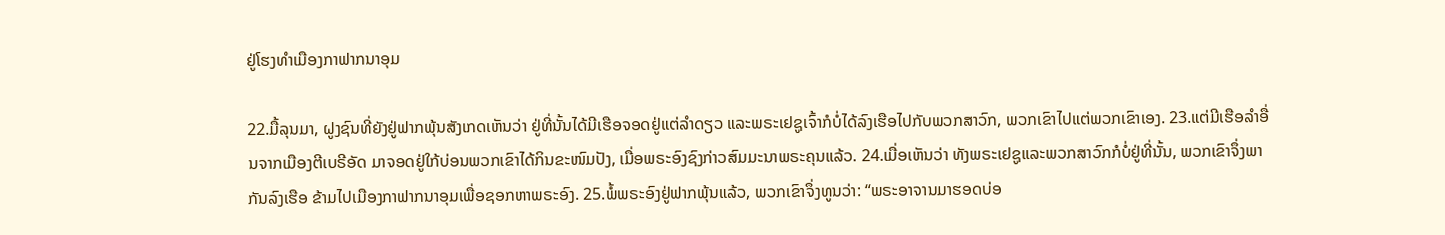ຢູ່ໂຮງທຳເມືອງກາຟາກນາອຸມ

22.ມື້ລຸນມາ, ຝູງຊົນທີ່ຍັງຢູ່ຟາກພຸ້ນສັງເກດເຫັນວ່າ ຢູ່ທີ່ນັ້ນໄດ້ມີເຮືອຈອດຢູ່ແຕ່ລຳດຽວ ແລະພຣະເຢຊູເຈົ້າກໍບໍ່ໄດ້ລົງເຮືອໄປກັບພວກສາວົກ, ພວກເຂົາໄປແຕ່ພວກເຂົາເອງ. 23.ແຕ່ມີເຮືອລຳອື່ນຈາກເມືອງຕີເບຣີອັດ ມາຈອດຢູ່ໃກ້ບ່ອນພວກເຂົາໄດ້ກິນຂະໜົມປັງ, ເມື່ອພຣະອົງຊົງກ່າວສົມມະນາພຣະຄຸນແລ້ວ. 24.ເມື່ອເຫັນວ່າ ທັງພຣະເຢຊູແລະພວກສາວົກກໍບໍ່ຢູ່ທີ່ນັ້ນ, ພວກເຂົາຈຶ່ງພາກັນລົງເຮືອ ຂ້າມໄປເມືອງກາຟາກນາອຸມເພື່ອຊອກຫາພຣະອົງ. 25.ພໍ້ພຣະອົງຢູ່ຟາກພຸ້ນແລ້ວ, ພວກເຂົາຈຶ່ງທູນວ່າ: “ພຣະອາຈານມາຮອດບ່ອ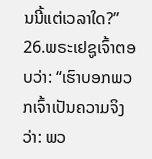ນນີ້ແຕ່ເວລາໃດ?” 26.ພຣະເຢຊູເຈົ້າຕອບວ່າ: “ເຮົາບອກພວກເຈົ້າເປັນຄວາມຈິງວ່າ: ພວ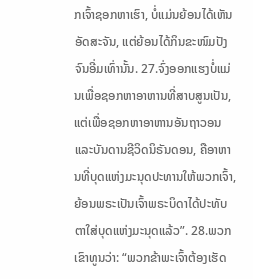ກເຈົ້າຊອກຫາເຮົາ, ບໍ່ແມ່ນຍ້ອນໄດ້ເຫັນອັດສະຈັນ, ແຕ່ຍ້ອນໄດ້ກິນຂະໜົມປັງຈົນອີ່ມເທົ່ານັ້ນ. 27.ຈົ່ງອອກແຮງບໍ່ແມ່ນເພື່ອຊອກຫາອາຫານທີ່ສາບສູນເປັນ, ແຕ່ເພື່ອຊອກຫາອາຫານອັນຖາວອນແລະບັນດານຊີວິດນິຣັນດອນ, ຄືອາຫານທີ່ບຸດແຫ່ງມະນຸດປະທານໃຫ້ພວກເຈົ້າ, ຍ້ອນພຣະເປັນເຈົ້າພຣະບິດາໄດ້ປະທັບຕາໃສ່ບຸດແຫ່ງມະນຸດແລ້ວ”. 28.ພວກເຂົາທູນວ່າ: “ພວກຂ້າພະເຈົ້າຕ້ອງເຮັດ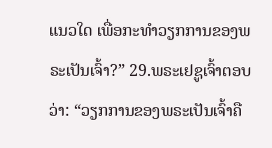ແນວໃດ ເພື່ອກະທຳວຽກການຂອງພຣະເປັນເຈົ້າ?” 29.ພຣະເຢຊູເຈົ້າຕອບວ່າ: “ວຽກການຂອງພຣະເປັນເຈົ້າຄື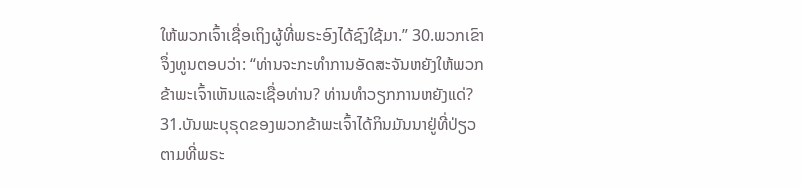ໃຫ້ພວກເຈົ້າເຊື່ອເຖິງຜູ້ທີ່ພຣະອົງໄດ້ຊົງໃຊ້ມາ.” 30.ພວກເຂົາຈຶ່ງທູນຕອບວ່າ: “ທ່ານຈະກະທຳການອັດສະຈັນຫຍັງໃຫ້ພວກຂ້າພະເຈົ້າເຫັນແລະເຊື່ອທ່ານ? ທ່ານທຳວຽກການຫຍັງແດ່? 31.ບັນພະບຸຣຸດຂອງພວກຂ້າພະເຈົ້າໄດ້ກິນມັນນາຢູ່ທີ່ປ່ຽວ ຕາມທີ່ພຣະ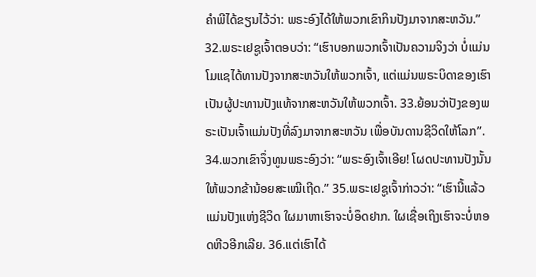ຄຳພີໄດ້ຂຽນໄວ້ວ່າ: ພຣະອົງໄດ້ໃຫ້ພວກເຂົາກິນປັງມາຈາກສະຫວັນ.” 32.ພຣະເຢຊູເຈົ້າຕອບວ່າ: “ເຮົາບອກພວກເຈົ້າເປັນຄວາມຈິງວ່າ ບໍ່ແມ່ນໂມແຊໄດ້ທານປັງຈາກສະຫວັນໃຫ້ພວກເຈົ້າ, ແຕ່ແມ່ນພຣະບິດາຂອງເຮົາເປັນຜູ້ປະທານປັງແທ້ຈາກສະຫວັນໃຫ້ພວກເຈົ້າ. 33.ຍ້ອນວ່າປັງຂອງພຣະເປັນເຈົ້າແມ່ນປັງທີ່ລົງມາຈາກສະຫວັນ ເພື່ອບັນດານຊີວິດໃຫ້ໂລກ”. 34.ພວກເຂົາຈຶ່ງທູນພຣະອົງວ່າ: “ພຣະອົງເຈົ້າເອີຍ! ໂຜດປະທານປັງນັ້ນໃຫ້ພວກຂ້ານ້ອຍສະເໝີເຖີດ.” 35.ພຣະເຢຊູເຈົ້າກ່າວວ່າ: “ເຮົານີ້ແລ້ວແມ່ນປັງແຫ່ງຊີວິດ ໃຜມາຫາເຮົາຈະບໍ່ອຶດຢາກ. ໃຜເຊື່ອເຖິງເຮົາຈະບໍ່ຫອດຫີວອີກເລີຍ. 36.ແຕ່ເຮົາໄດ້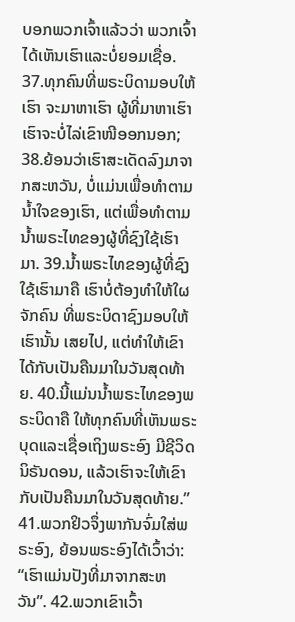ບອກພວກເຈົ້າແລ້ວວ່າ ພວກເຈົ້າໄດ້ເຫັນເຮົາແລະບໍ່ຍອມເຊື່ອ. 37.ທຸກຄົນທີ່ພຣະບິດາມອບໃຫ້ເຮົາ ຈະມາຫາເຮົາ ຜູ້ທີ່ມາຫາເຮົາ ເຮົາຈະບໍ່ໄລ່ເຂົາໜີອອກນອກ; 38.ຍ້ອນວ່າເຮົາສະເດັດລົງມາຈາກສະຫວັນ, ບໍ່ແມ່ນເພື່ອທຳຕາມນ້ຳໃຈຂອງເຮົາ, ແຕ່ເພື່ອທຳຕາມນ້ຳພຣະໄທຂອງຜູ້ທີ່ຊົງໃຊ້ເຮົາມາ. 39.ນ້ຳພຣະໄທຂອງຜູ້ທີ່ຊົງໃຊ້ເຮົາມາຄື ເຮົາບໍ່ຕ້ອງທຳໃຫ້ໃຜຈັກຄົນ ທີ່ພຣະບິດາຊົງມອບໃຫ້ເຮົານັ້ນ ເສຍໄປ, ແຕ່ທຳໃຫ້ເຂົາໄດ້ກັບເປັນຄືນມາໃນວັນສຸດທ້າຍ. 40.ນີ້ແມ່ນນ້ຳພຣະໄທຂອງພຣະບິດາຄື ໃຫ້ທຸກຄົນທີ່ເຫັນພຣະບຸດແລະເຊື່ອເຖິງພຣະອົງ ມີຊີວິດນິຣັນດອນ, ແລ້ວເຮົາຈະໃຫ້ເຂົາກັບເປັນຄືນມາໃນວັນສຸດທ້າຍ.” 41.ພວກຢິວຈຶ່ງພາກັນຈົ່ມໃສ່ພຣະອົງ, ຍ້ອນພຣະອົງໄດ້ເວົ້າວ່າ: “ເຮົາແມ່ນປັງທີ່ມາຈາກສະຫວັນ”. 42.ພວກເຂົາເວົ້າ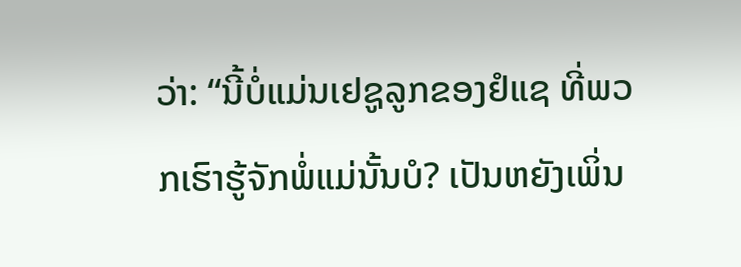ວ່າ: “ນີ້ບໍ່ແມ່ນເຢຊູລູກຂອງຢໍແຊ ທີ່ພວກເຮົາຮູ້ຈັກພໍ່ແມ່ນັ້ນບໍ? ເປັນຫຍັງເພິ່ນ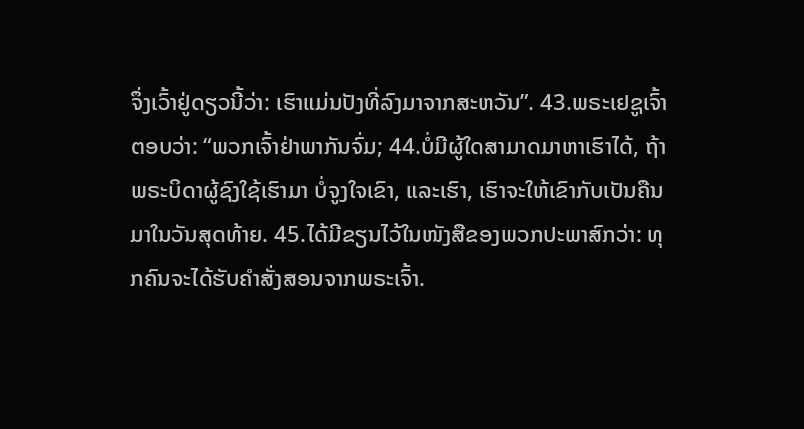ຈຶ່ງເວົ້າຢູ່ດຽວນີ້ວ່າ: ເຮົາແມ່ນປັງທີ່ລົງມາຈາກສະຫວັນ”. 43.ພຣະເຢຊູເຈົ້າຕອບວ່າ: “ພວກເຈົ້າຢ່າພາກັນຈົ່ມ; 44.ບໍ່ມີຜູ້ໃດສາມາດມາຫາເຮົາໄດ້, ຖ້າພຣະບິດາຜູ້ຊົງໃຊ້ເຮົາມາ ບໍ່ຈູງໃຈເຂົາ, ແລະເຮົາ, ເຮົາຈະໃຫ້ເຂົາກັບເປັນຄືນມາໃນວັນສຸດທ້າຍ. 45.ໄດ້ມີຂຽນໄວ້ໃນໜັງສືຂອງພວກປະພາສົກວ່າ: ທຸກຄົນຈະໄດ້ຮັບຄຳສັ່ງສອນຈາກພຣະເຈົ້າ.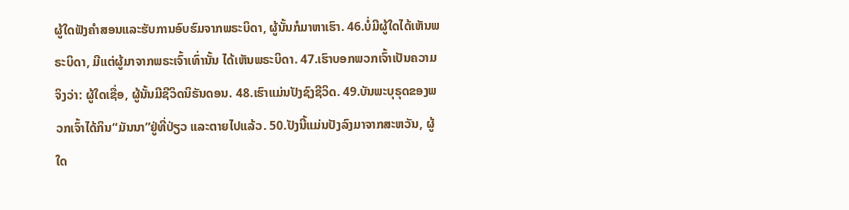ຜູ້ໃດຟັງຄຳສອນແລະຮັບການອົບຮົມຈາກພຣະບິດາ, ຜູ້ນັ້ນກໍມາຫາເຮົາ. 46.ບໍ່ມີຜູ້ໃດໄດ້ເຫັນພຣະບິດາ, ມີແຕ່ຜູ້ມາຈາກພຣະເຈົ້າເທົ່ານັ້ນ ໄດ້ເຫັນພຣະບິດາ. 47.ເຮົາບອກພວກເຈົ້າເປັນຄວາມຈິງວ່າ: ຜູ້ໃດເຊື່ອ, ຜູ້ນັ້ນມີຊີວິດນິຣັນດອນ. 48.ເຮົາແມ່ນປັງຊົງຊີວິດ. 49.ບັນພະບຸຣຸດຂອງພວກເຈົ້າໄດ້ກິນ“ມັນນາ”ຢູ່ທີ່ປ່ຽວ ແລະຕາຍໄປແລ້ວ. 50.ປັງນີ້ແມ່ນປັງລົງມາຈາກສະຫວັນ, ຜູ້ໃດ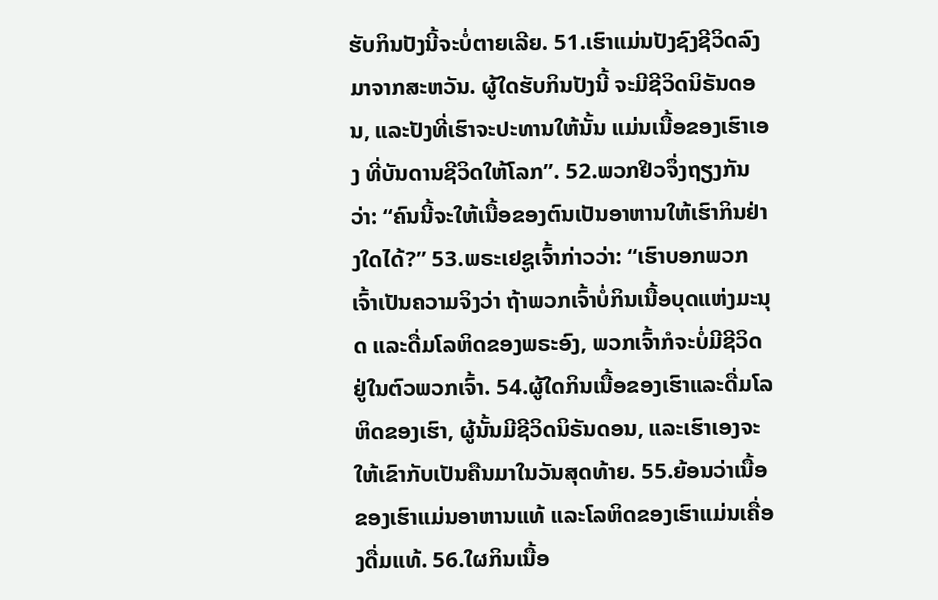ຮັບກິນປັງນີ້ຈະບໍ່ຕາຍເລີຍ. 51.ເຮົາແມ່ນປັງຊົງຊີວິດລົງມາຈາກສະຫວັນ. ຜູ້ໃດຮັບກິນປັງນີ້ ຈະມີຊີວິດນິຣັນດອນ, ແລະປັງທີ່ເຮົາຈະປະທານໃຫ້ນັ້ນ ແມ່ນເນື້ອຂອງເຮົາເອງ ທີ່ບັນດານຊີວິດໃຫ້ໂລກ”. 52.ພວກຢິວຈຶ່ງຖຽງກັນວ່າ: “ຄົນນີ້ຈະໃຫ້ເນື້ອຂອງຕົນເປັນອາຫານໃຫ້ເຮົາກິນຢ່າງໃດໄດ້?” 53.ພຣະເຢຊູເຈົ້າກ່າວວ່າ: “ເຮົາບອກພວກເຈົ້າເປັນຄວາມຈິງວ່າ ຖ້າພວກເຈົ້າບໍ່ກິນເນື້ອບຸດແຫ່ງມະນຸດ ແລະດື່ມໂລຫິດຂອງພຣະອົງ, ພວກເຈົ້າກໍຈະບໍ່ມີຊີວິດຢູ່ໃນຕົວພວກເຈົ້າ. 54.ຜູ້ໃດກິນເນື້ອຂອງເຮົາແລະດື່ມໂລຫິດຂອງເຮົາ, ຜູ້ນັ້ນມີຊີວິດນິຣັນດອນ, ແລະເຮົາເອງຈະໃຫ້ເຂົາກັບເປັນຄືນມາໃນວັນສຸດທ້າຍ. 55.ຍ້ອນວ່າເນື້ອຂອງເຮົາແມ່ນອາຫານແທ້ ແລະໂລຫິດຂອງເຮົາແມ່ນເຄື່ອງດື່ມແທ້. 56.ໃຜກິນເນື້ອ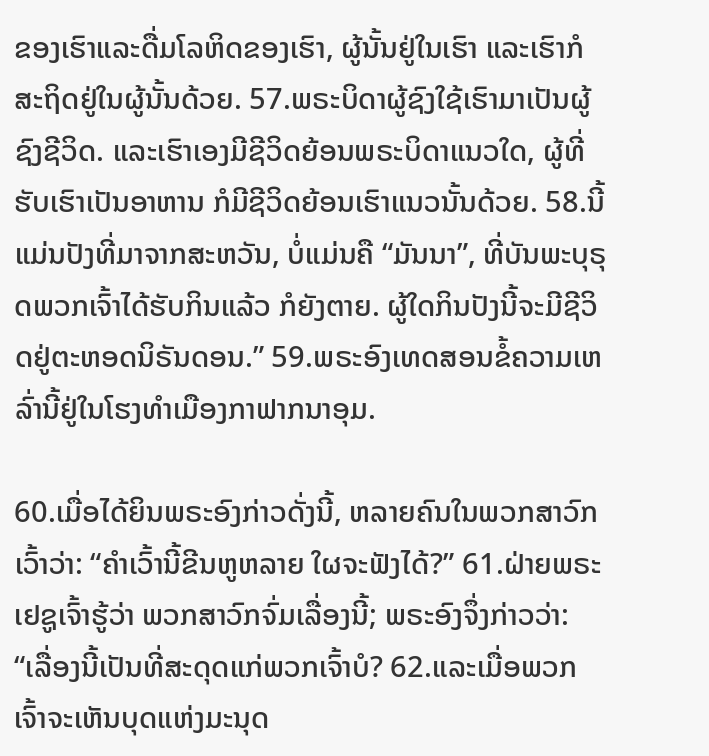ຂອງເຮົາແລະດື່ມໂລຫິດຂອງເຮົາ, ຜູ້ນັ້ນຢູ່ໃນເຮົາ ແລະເຮົາກໍສະຖິດຢູ່ໃນຜູ້ນັ້ນດ້ວຍ. 57.ພຣະບິດາຜູ້ຊົງໃຊ້ເຮົາມາເປັນຜູ້ຊົງຊີວິດ. ແລະເຮົາເອງມີຊີວິດຍ້ອນພຣະບິດາແນວໃດ, ຜູ້ທີ່ຮັບເຮົາເປັນອາຫານ ກໍມີຊີວິດຍ້ອນເຮົາແນວນັ້ນດ້ວຍ. 58.ນີ້ແມ່ນປັງທີ່ມາຈາກສະຫວັນ, ບໍ່ແມ່ນຄື “ມັນນາ”, ທີ່ບັນພະບຸຣຸດພວກເຈົ້າໄດ້ຮັບກິນແລ້ວ ກໍຍັງຕາຍ. ຜູ້ໃດກິນປັງນີ້ຈະມີຊີວິດຢູ່ຕະຫອດນິຣັນດອນ.” 59.ພຣະອົງເທດສອນຂໍ້ຄວາມເຫລົ່ານີ້ຢູ່ໃນໂຮງທຳເມືອງກາຟາກນາອຸມ.

60.ເມື່ອໄດ້ຍິນພຣະອົງກ່າວດັ່ງນີ້, ຫລາຍຄົນໃນພວກສາວົກເວົ້າວ່າ: “ຄຳເວົ້ານີ້ຂີນຫູຫລາຍ ໃຜຈະຟັງໄດ້?” 61.ຝ່າຍພຣະເຢຊູເຈົ້າຮູ້ວ່າ ພວກສາວົກຈົ່ມເລື່ອງນີ້; ພຣະອົງຈຶ່ງກ່າວວ່າ: “ເລື່ອງນີ້ເປັນທີ່ສະດຸດແກ່ພວກເຈົ້າບໍ? 62.ແລະເມື່ອພວກເຈົ້າຈະເຫັນບຸດແຫ່ງມະນຸດ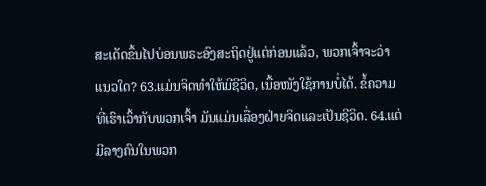ສະເດັດຂຶ້ນໄປບ່ອນພຣະອົງສະຖິດຢູ່ແຕ່ກ່ອນແລ້ວ, ພວກເຈົ້າຈະວ່າແນວໃດ? 63.ແມ່ນຈິດທຳໃຫ້ມີຊີວິດ, ເນື້ອໜັງໃຊ້ການບໍ່ໄດ້. ຂໍ້ຄວາມທີ່ເຮົາເວົ້າກັບພວກເຈົ້າ ມັນແມ່ນເລື່ອງຝ່າຍຈິດແລະເປັນຊີວິດ. 64.ແຕ່ມີລາງຄົນໃນພວກ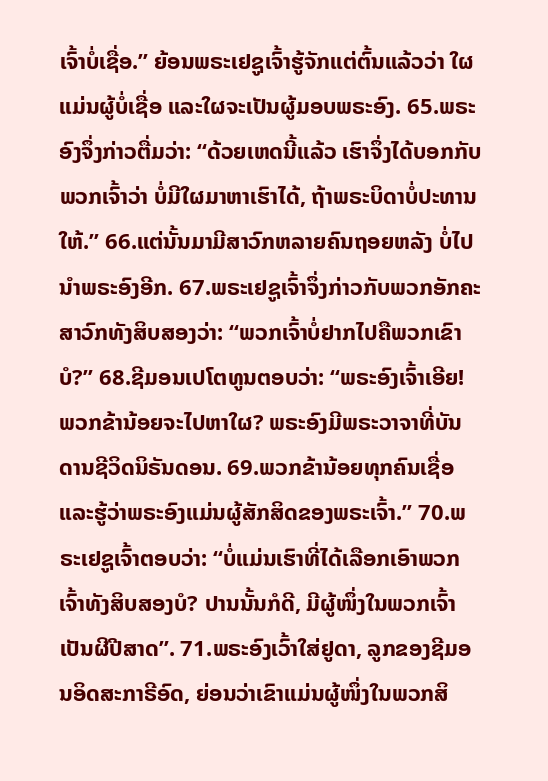ເຈົ້າບໍ່ເຊື່ອ.” ຍ້ອນພຣະເຢຊູເຈົ້າຮູ້ຈັກແຕ່ຕົ້ນແລ້ວວ່າ ໃຜແມ່ນຜູ້ບໍ່ເຊື່ອ ແລະໃຜຈະເປັນຜູ້ມອບພຣະອົງ. 65.ພຣະອົງຈຶ່ງກ່າວຕື່ມວ່າ: “ດ້ວຍເຫດນີ້ແລ້ວ ເຮົາຈຶ່ງໄດ້ບອກກັບພວກເຈົ້າວ່າ ບໍ່ມີໃຜມາຫາເຮົາໄດ້, ຖ້າພຣະບິດາບໍ່ປະທານໃຫ້.” 66.ແຕ່ນັ້ນມາມີສາວົກຫລາຍຄົນຖອຍຫລັງ ບໍ່ໄປນຳພຣະອົງອີກ. 67.ພຣະເຢຊູເຈົ້າຈຶ່ງກ່າວກັບພວກອັກຄະສາວົກທັງສິບສອງວ່າ: “ພວກເຈົ້າບໍ່ຢາກໄປຄືພວກເຂົາບໍ?” 68.ຊີມອນເປໂຕທູນຕອບວ່າ: “ພຣະອົງເຈົ້າເອີຍ! ພວກຂ້ານ້ອຍຈະໄປຫາໃຜ? ພຣະອົງມີພຣະວາຈາທີ່ບັນດານຊີວິດນິຣັນດອນ. 69.ພວກຂ້ານ້ອຍທຸກຄົນເຊື່ອ ແລະຮູ້ວ່າພຣະອົງແມ່ນຜູ້ສັກສິດຂອງພຣະເຈົ້າ.” 70.ພຣະເຢຊູເຈົ້າຕອບວ່າ: “ບໍ່ແມ່ນເຮົາທີ່ໄດ້ເລືອກເອົາພວກເຈົ້າທັງສິບສອງບໍ? ປານນັ້ນກໍດີ, ມີຜູ້ໜຶ່ງໃນພວກເຈົ້າເປັນຜີປີສາດ”. 71.ພຣະອົງເວົ້າໃສ່ຢູດາ, ລູກຂອງຊີມອນອິດສະກາຣີອົດ, ຍ່ອນວ່າເຂົາແມ່ນຜູ້ໜຶ່ງໃນພວກສິ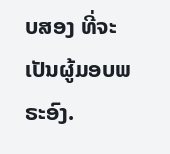ບສອງ ທີ່ຈະເປັນຜູ້ມອບພຣະອົງ.